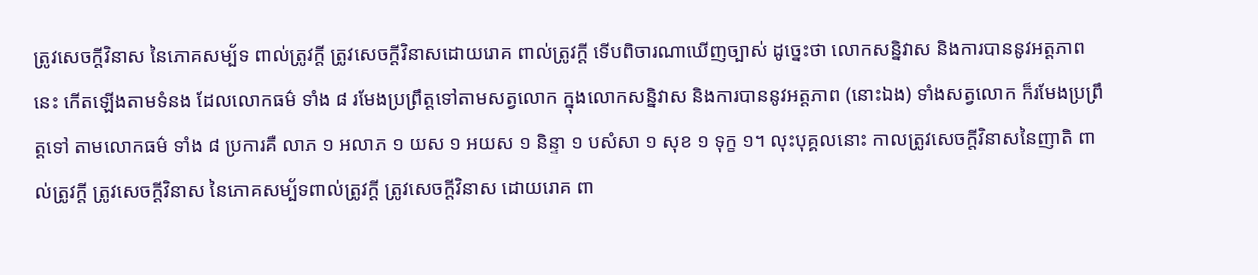ត្រូវសេចក្ដីវិនាស នៃភោគសម្ប័ទ ពាល់ត្រូវក្ដី ត្រូវសេចក្ដីវិនាសដោយរោគ ពាល់ត្រូវក្ដី ទើបពិចារណាឃើញច្បាស់ ដូច្នេះថា លោកសន្និវាស និងការបាននូវអត្តភាពនេះ កើតឡើងតាមទំនង ដែលលោកធម៌ ទាំង ៨ រមែងប្រព្រឹត្តទៅតាមសត្វលោក ក្នុងលោកសន្និវាស និងការបាននូវអត្តភាព (នោះឯង) ទាំងសត្វលោក ក៏រមែងប្រព្រឹត្តទៅ តាមលោកធម៌ ទាំង ៨ ប្រការគឺ លាភ ១ អលាភ ១ យស ១ អយស ១ និន្ទា ១ បសំសា ១ សុខ ១ ទុក្ខ ១។ លុះបុគ្គលនោះ កាលត្រូវសេចក្ដីវិនាសនៃញាតិ ពាល់ត្រូវក្ដី ត្រូវសេចក្ដីវិនាស នៃភោគសម្ប័ទពាល់ត្រូវក្ដី ត្រូវសេចក្ដីវិនាស ដោយរោគ ពា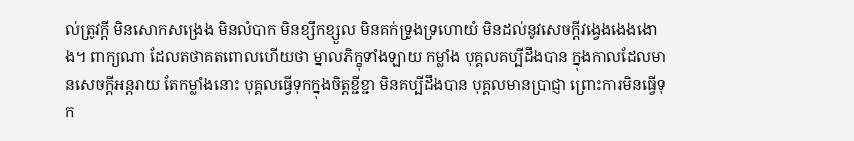ល់ត្រូវក្ដី មិនសោកសង្រេង មិនលំបាក មិនខ្សឹកខ្សួល មិនគក់ទ្រូងទ្រហោយំ មិនដល់នូវសេចក្ដីវង្វេងងេងងោង។ ពាក្យណា ដែលតថាគតពោលហើយថា ម្នាលភិក្ខុទាំងឡាយ កម្លាំង បុគ្គលគប្បីដឹងបាន ក្នុងកាលដែលមានសេចក្ដីអន្តរាយ តែកម្លាំងនោះ បុគ្គលធ្វើទុកក្នុងចិត្តខ្ជីខ្ជា មិនគប្បីដឹងបាន បុគ្គលមានបា្រជ្ញា ព្រោះការមិនធ្វើទុក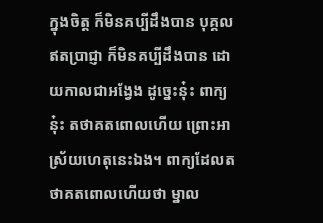ក្នុងចិត្ត ក៏មិនគប្បីដឹងបាន បុគ្គលឥតបា្រជ្ញា ក៏មិនគប្បីដឹងបាន ដោយកាលជាអង្វែង ដូច្នេះនុ៎ះ ពាក្យនុ៎ះ តថាគតពោលហើយ ព្រោះអាស្រ័យហេតុនេះឯង។ ពាក្យដែលតថាគតពោលហើយថា ម្នាល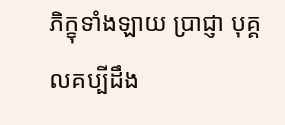ភិក្ខុទាំងឡាយ បា្រជ្ញា បុគ្គលគប្បីដឹង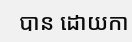បាន ដោយកា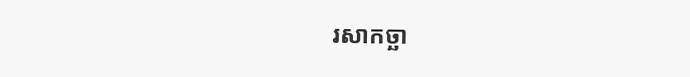រសាកច្ឆា